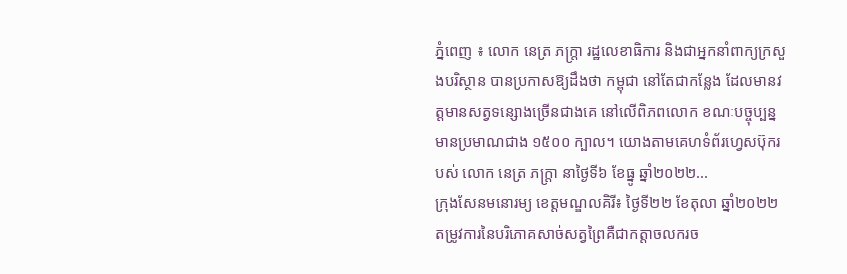ភ្នំពេញ ៖ លោក នេត្រ ភក្ត្រា រដ្ឋលេខាធិការ និងជាអ្នកនាំពាក្យក្រសួងបរិស្ថាន បានប្រកាសឱ្យដឹងថា កម្ពុជា នៅតែជាកន្លែង ដែលមានវត្តមានសត្វទន្សោងច្រើនជាងគេ នៅលើពិភពលោក ខណៈបច្ចុប្បន្នមានប្រមាណជាង ១៥០០ ក្បាល។ យោងតាមគេហទំព័រហ្វេសប៊ុករបស់ លោក នេត្រ ភក្ត្រា នាថ្ងៃទី៦ ខែធ្នូ ឆ្នាំ២០២២...
ក្រុងសែនមនោរម្យ ខេត្តមណ្ឌលគិរី៖ ថ្ងៃទី២២ ខែតុលា ឆ្នាំ២០២២ តម្រូវការនៃបរិភោគសាច់សត្វព្រៃគឺជាកត្តាចលករច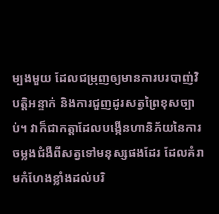ម្បងមួយ ដែលជម្រុញឲ្យមានការបរបាញ់វិបត្តិអន្ទាក់ និងការជួញដូរសត្វព្រៃខុសច្បាប់។ វាក៏ជាកត្តាដែលបង្កើនហានិភ័យនៃការចម្លងជំងឺពីសត្វទៅមនុស្សផងដែរ ដែលគំរាមកំហែងខ្លាំងដល់បរិ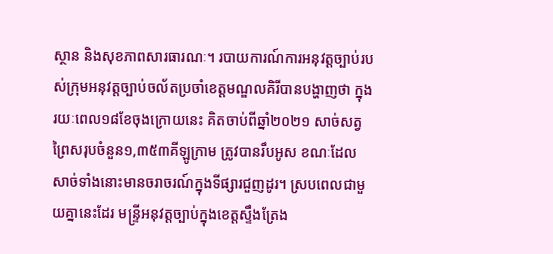ស្ថាន និងសុខភាពសារធារណៈ។ របាយការណ៍ការអនុវត្តច្បាប់របស់ក្រុមអនុវត្តច្បាប់ចល័តប្រចាំខេត្តមណ្ឌលគិរីបានបង្ហាញថា ក្នុងរយៈពេល១៨ខែចុងក្រោយនេះ គិតចាប់ពីឆ្នាំ២០២១ សាច់សត្វព្រៃសរុបចំនួន១,៣៥៣គីឡូក្រាម ត្រូវបានរឹបអូស ខណៈដែលសាច់ទាំងនោះមានចរាចរណ៍ក្នុងទីផ្សារជួញដូរ។ ស្របពេលជាមួយគ្នានេះដែរ មន្រ្ទីអនុវត្តច្បាប់ក្នុងខេត្តស្ទឹងត្រែង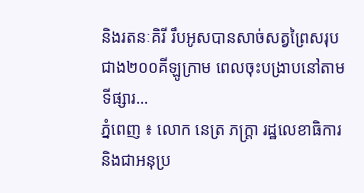និងរតនៈគិរី រឹបអូសបានសាច់សត្វព្រៃសរុបជាង២០០គីឡូក្រាម ពេលចុះបង្រាបនៅតាមទីផ្សារ...
ភ្នំពេញ ៖ លោក នេត្រ ភក្ត្រា រដ្ឋលេខាធិការ និងជាអនុប្រ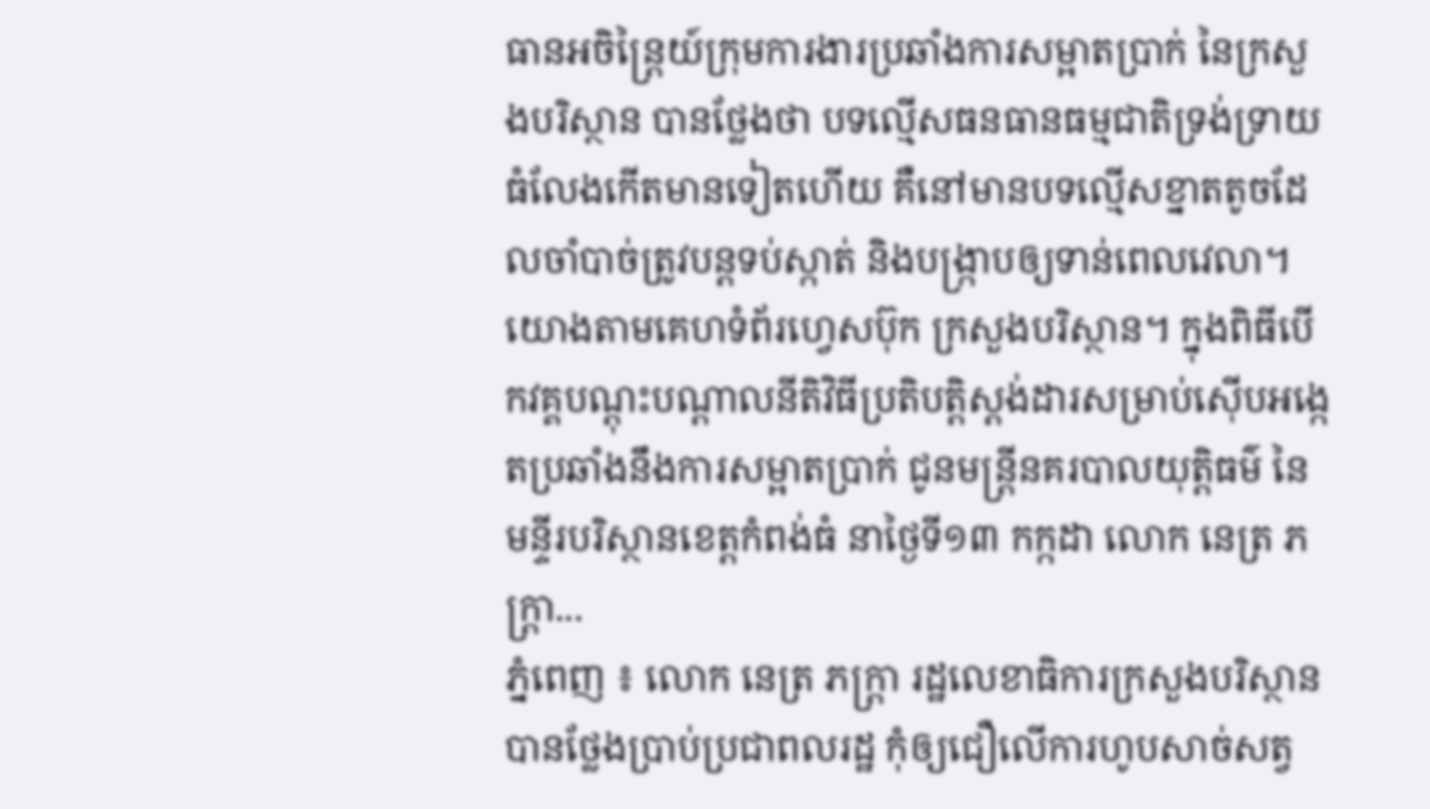ធានអចិន្ត្រៃយ៍ក្រុមការងារប្រឆាំងការសម្អាតប្រាក់ នៃក្រសួងបរិស្ថាន បានថ្លែងថា បទល្មើសធនធានធម្មជាតិទ្រង់ទ្រាយធំលែងកើតមានទៀតហើយ គឺនៅមានបទល្មើសខ្នាតតូចដែលចាំបាច់ត្រូវបន្តទប់ស្កាត់ និងបង្ក្រាបឲ្យទាន់ពេលវេលា។ យោងតាមគេហទំព័រហ្វេសប៊ុក ក្រសួងបរិស្ថាន។ ក្នុងពិធីបើកវគ្គបណ្តុះបណ្តាលនីតិវិធីប្រតិបត្តិស្តង់ដារសម្រាប់ស៊ើបអង្កេតប្រឆាំងនឹងការសម្អាតប្រាក់ ជូនមន្ត្រីនគរបាលយុត្តិធម៌ នៃមន្ទីរបរិស្ថានខេត្តកំពង់ធំ នាថ្ងៃទី១៣ កក្កដា លោក នេត្រ ភក្ត្រា...
ភ្នំពេញ ៖ លោក នេត្រ ភក្ត្រា រដ្ឋលេខាធិការក្រសួងបរិស្ថាន បានថ្លែងប្រាប់ប្រជាពលរដ្ឋ កុំឲ្យជឿលើការហូបសាច់សត្វ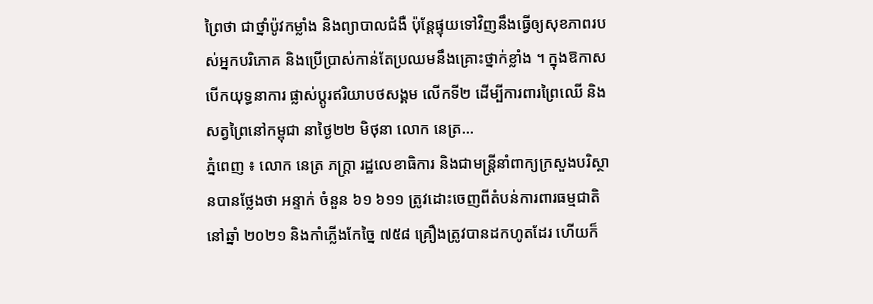ព្រៃថា ជាថ្នាំប៉ូវកម្លាំង និងព្យាបាលជំងឺ ប៉ុន្តែផ្ទុយទៅវិញនឹងធ្វើឲ្យសុខភាពរបស់អ្នកបរិភោគ និងប្រើប្រាស់កាន់តែប្រឈមនឹងគ្រោះថ្នាក់ខ្លាំង ។ ក្នុងឱកាសបើកយុទ្ធនាការ ផ្លាស់ប្តូរឥរិយាបថសង្គម លើកទី២ ដើម្បីការពារព្រៃឈើ និងសត្វព្រៃនៅកម្ពុជា នាថ្ងៃ២២ មិថុនា លោក នេត្រ...
ភ្នំពេញ ៖ លោក នេត្រ ភក្ត្រា រដ្ឋលេខាធិការ និងជាមន្ត្រីនាំពាក្យក្រសួងបរិស្ថានបានថ្លែងថា អន្ទាក់ ចំនួន ៦១ ៦១១ ត្រូវដោះចេញពីតំបន់ការពារធម្មជាតិនៅឆ្នាំ ២០២១ និងកាំភ្លើងកែច្នៃ ៧៥៨ គ្រឿងត្រូវបានដកហូតដែរ ហើយក៏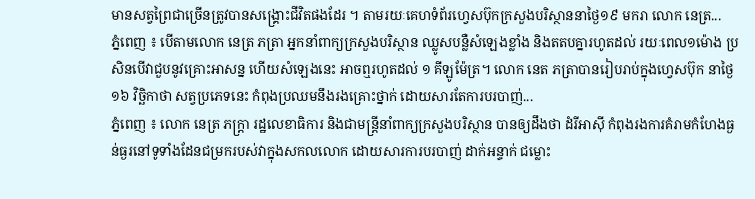មានសត្វព្រៃជាច្រើនត្រូវបានសង្គ្រោះជីវិតផងដែរ ។ តាមរយៈគេហទំព័រហ្វេសប៊ុកក្រសួងបរិស្ថាននាថ្ងៃ១៩ មករា លោក នេត្រ...
ភ្នំពេញ ៖ បើតាមលោក នេត្រ ភត្រា អ្នកនាំពាក្យក្រសួងបរិស្ថាន ឈ្លូសបន្លឺសំឡេងខ្លាំង និងតតបគ្នារហូតដល់ រយៈពេល១ម៉ោង ប្រសិនបើវាជួបនូវគ្រោះអាសន្ន ហើយសំឡេងនេះ អាចឮរហូតដល់ ១ គីឡូម៉ែត្រ។ លោក នេត ភត្រាបានរៀបរាប់ក្នុងហ្វេសប៊ុក នាថ្ងៃ១៦ វិច្ឆិកាថា សត្វប្រភេទនេះ កំពុងប្រឈមនឹងរងគ្រោះថ្នាក់ ដោយសារតែការបរបាញ់...
ភ្នំពេញ ៖ លោក នេត្រ ភក្ត្រា រដ្ឋលេខាធិការ និងជាមន្ត្រីនាំពាក្យក្រសួងបរិស្ថាន បានឲ្យដឹងថា ដំរីអាស៊ី កំពុងរងការគំរាមកំហែងធ្ងន់ធ្ងរនៅទូទាំងដែនជម្រករបស់វាក្នុងសកលលោក ដោយសារការបរបាញ់ ដាក់អន្ទាក់ ជម្លោះ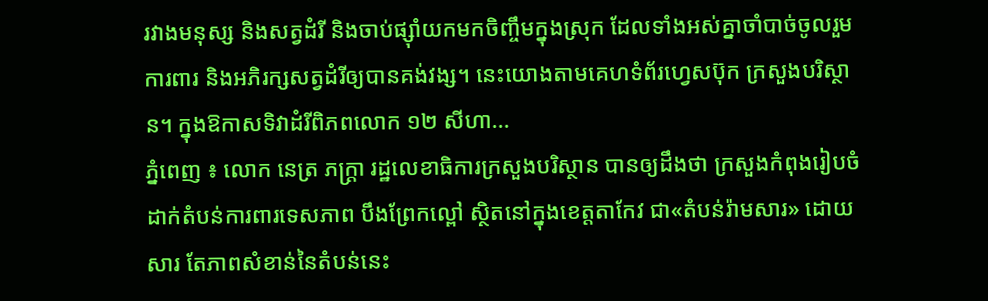រវាងមនុស្ស និងសត្វដំរី និងចាប់ផ្ស៊ាំយកមកចិញ្ចឹមក្នុងស្រុក ដែលទាំងអស់គ្នាចាំបាច់ចូលរួមការពារ និងអភិរក្សសត្វដំរីឲ្យបានគង់វង្ស។ នេះយោងតាមគេហទំព័រហ្វេសប៊ុក ក្រសួងបរិស្ថាន។ ក្នុងឱកាសទិវាដំរីពិភពលោក ១២ សីហា...
ភ្នំពេញ ៖ លោក នេត្រ ភក្ត្រា រដ្ឋលេខាធិការក្រសួងបរិស្ថាន បានឲ្យដឹងថា ក្រសួងកំពុងរៀបចំដាក់តំបន់ការពារទេសភាព បឹងព្រែកល្ពៅ ស្ថិតនៅក្នុងខេត្តតាកែវ ជា«តំបន់រ៉ាមសារ» ដោយសារ តែភាពសំខាន់នៃតំបន់នេះ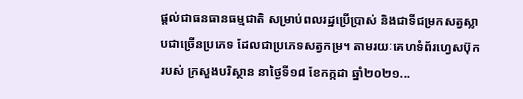ផ្តល់ជាធនធានធម្មជាតិ សម្រាប់ពលរដ្ឋប្រើប្រាស់ និងជាទីជម្រកសត្វស្លាបជាច្រើនប្រភេទ ដែលជាប្រភេទសត្វកម្រ។ តាមរយៈគេហទំព័រហ្វេសប៊ុករបស់ ក្រសួងបរិស្ថាន នាថ្ងៃទី១៨ ខែកក្កដា ឆ្នាំ២០២១...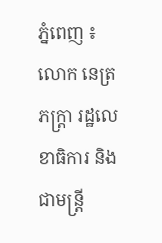ភ្នំពេញ ៖ លោក នេត្រ ភក្ត្រា រដ្ឋលេខាធិការ និងជាមន្ត្រី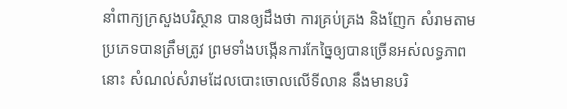នាំពាក្យក្រសួងបរិស្ថាន បានឲ្យដឹងថា ការគ្រប់គ្រង និងញែក សំរាមតាមប្រភេទបានត្រឹមត្រូវ ព្រមទាំងបង្កើនការកែច្នៃឲ្យបានច្រើនអស់លទ្ធភាពនោះ សំណល់សំរាមដែលបោះចោលលើទីលាន នឹងមានបរិ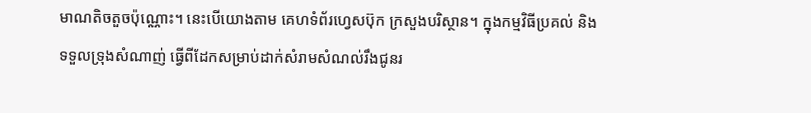មាណតិចតួចប៉ុណ្ណោះ។ នេះបើយោងតាម គេហទំព័រហ្វេសប៊ុក ក្រសួងបរិស្ថាន។ ក្នុងកម្មវិធីប្រគល់ និងទទួលទ្រុងសំណាញ់ ធ្វើពីដែកសម្រាប់ដាក់សំរាមសំណល់រឹងជូនរ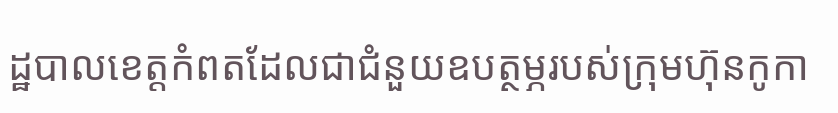ដ្ឋបាលខេត្តកំពតដែលជាជំនួយឧបត្ថម្ភរបស់ក្រុមហ៊ុនកូកា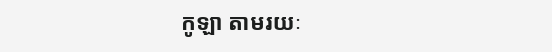កូឡា តាមរយៈ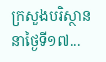ក្រសួងបរិស្ថាន នាថ្ងៃទី១៧...